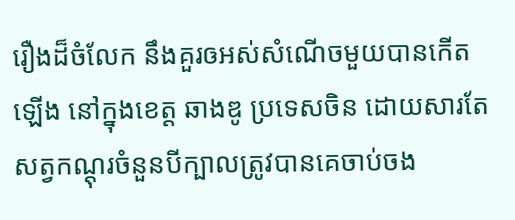រឿងដ៏ចំលែក នឹងគួរឲអស់សំណើចមួយបានកើតឡើង នៅក្នុងខេត្ត ឆាងឌូ ប្រទេសចិន ដោយសារតែ សត្វកណ្តុរចំនួនបីក្បាលត្រូវបានគេចាប់ចង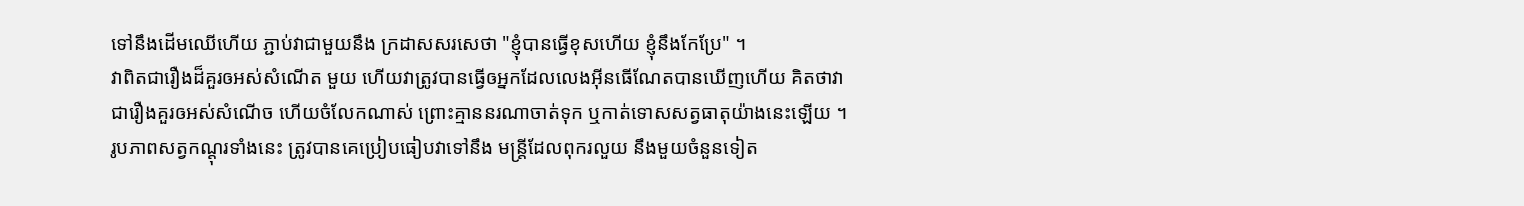ទៅនឹងដើមឈើហើយ ភ្ជាប់វាជាមួយនឹង ក្រដាសសរសេថា "ខ្ញុំបានធ្វើខុសហើយ ខ្ញុំនឹងកែប្រែ" ។
វាពិតជារឿងដ៏គួរឲអស់សំណើត មួយ ហើយវាត្រូវបានធ្វើឲអ្នកដែលលេងអ៊ីនធើណែតបានឃើញហើយ គិតថាវាជារឿងគួរឲអស់សំណើច ហើយចំលែកណាស់ ព្រោះគ្មាននរណាចាត់ទុក ឬកាត់ទោសសត្វធាតុយ៉ាងនេះឡើយ ។
រូបភាពសត្វកណ្តុរទាំងនេះ ត្រូវបានគេប្រៀបធៀបវាទៅនឹង មន្រ្តីដែលពុករលួយ នឹងមួយចំនួនទៀត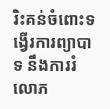រិះគន់ចំពោះទង្វើរការព្យាបាទ នឹងការរំលោភ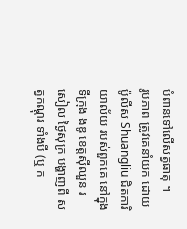បំពានទៅលើសត្វធាតុ ។
រូបភាព ត្រូវគេនាំយក ដោយប៉ូលីស Shuangliu ជិតការិយាល័យ របស់ពួកគេ នៅក្នុងទីក្រុង ងឌូ ខេត្តស៊ីឈួន រសៀល ថ្ងៃសុក្រ បង្ហាញពី សត្វកណ្តុរ ទាំងបី (ឬ ក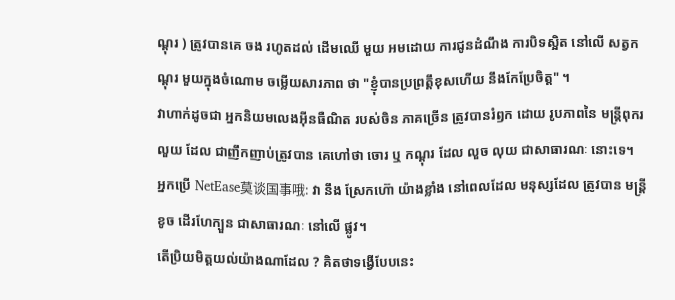ណ្តុរ ) ត្រូវបានគេ ចង រហូតដល់ ដើមឈើ មួយ អមដោយ ការជូនដំណឹង ការបិទស្អិត នៅលើ សត្វកណ្តុរ មួយក្នុងចំណោម ចម្លើយសារភាព ថា "ខ្ញុំបានប្រព្រត្តឹខុសហើយ នឹងកែប្រែចិត្ត" ។
វាហាក់ដូចជា អ្នកនិយមលេងអ៊ីនធឺណិត របស់ចិន ភាគច្រើន ត្រូវបានរំឭក ដោយ រូបភាពនៃ មន្រ្តីពុករលួយ ដែល ជាញឹកញាប់ត្រូវបាន គេហៅថា ចោរ ឬ កណ្តុរ ដែល លួច លុយ ជាសាធារណៈ នោះទេ។
អ្នកប្រើ NetEase莫谈国事哦: វា នឹង ស្រែកហ៊ោ យ៉ាងខ្លាំង នៅពេលដែល មនុស្សដែល ត្រូវបាន មន្ត្រី ខូច ដើរហែក្បួន ជាសាធារណៈ នៅលើ ផ្លូវ។
តើប្រិយមិត្តយល់យ៉ាងណាដែល ? គិតថាទង្វើបែបនេះ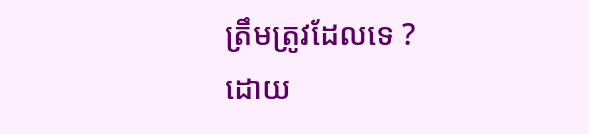ត្រឹមត្រូវដែលទេ ?
ដោយ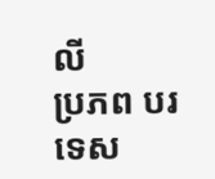លី
ប្រភព បរទេស